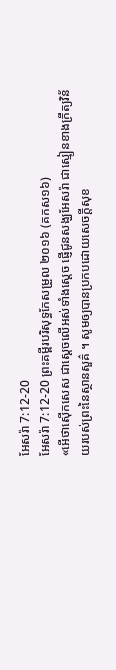អែសរ៉ា 7:12-20
អែសរ៉ា 7:12-20 ព្រះគម្ពីរបរិសុទ្ធកែសម្រួល ២០១៦ (គកស១៦)
«អើថាស៊ើកសេស ជាស្តេចលើអស់ទាំងស្តេច ផ្ញើជូនសង្ឃអែសរ៉ា ជាស្មៀនខាងក្រឹត្យវិន័យរបស់ព្រះនៃស្ថានសួគ៌ ។ សូមឲ្យបានប្រកបដោយសេចក្ដីសុខ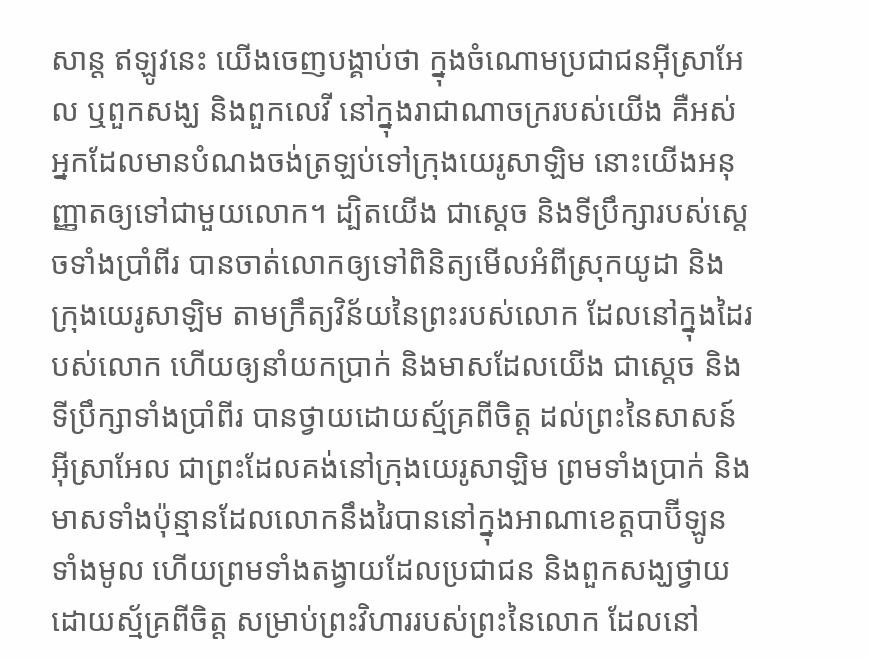សាន្ត ឥឡូវនេះ យើងចេញបង្គាប់ថា ក្នុងចំណោមប្រជាជនអ៊ីស្រាអែល ឬពួកសង្ឃ និងពួកលេវី នៅក្នុងរាជាណាចក្ររបស់យើង គឺអស់អ្នកដែលមានបំណងចង់ត្រឡប់ទៅក្រុងយេរូសាឡិម នោះយើងអនុញ្ញាតឲ្យទៅជាមួយលោក។ ដ្បិតយើង ជាស្តេច និងទីប្រឹក្សារបស់ស្ដេចទាំងប្រាំពីរ បានចាត់លោកឲ្យទៅពិនិត្យមើលអំពីស្រុកយូដា និងក្រុងយេរូសាឡិម តាមក្រឹត្យវិន័យនៃព្រះរបស់លោក ដែលនៅក្នុងដៃរបស់លោក ហើយឲ្យនាំយកប្រាក់ និងមាសដែលយើង ជាស្តេច និងទីប្រឹក្សាទាំងប្រាំពីរ បានថ្វាយដោយស្ម័គ្រពីចិត្ត ដល់ព្រះនៃសាសន៍អ៊ីស្រាអែល ជាព្រះដែលគង់នៅក្រុងយេរូសាឡិម ព្រមទាំងប្រាក់ និងមាសទាំងប៉ុន្មានដែលលោកនឹងរៃបាននៅក្នុងអាណាខេត្តបាប៊ីឡូនទាំងមូល ហើយព្រមទាំងតង្វាយដែលប្រជាជន និងពួកសង្ឃថ្វាយដោយស្ម័គ្រពីចិត្ត សម្រាប់ព្រះវិហាររបស់ព្រះនៃលោក ដែលនៅ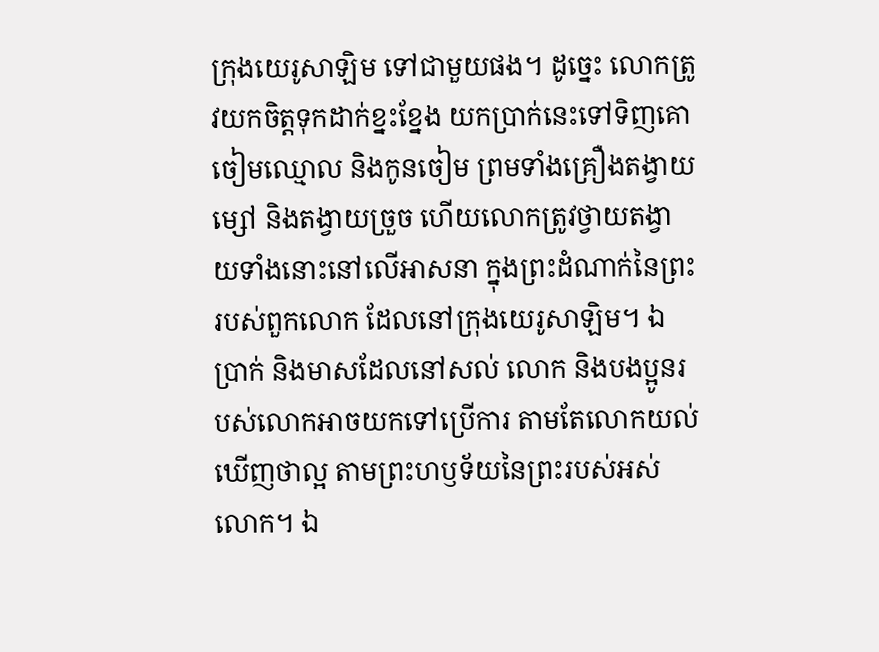ក្រុងយេរូសាឡិម ទៅជាមួយផង។ ដូច្នេះ លោកត្រូវយកចិត្តទុកដាក់ខ្នះខ្នែង យកប្រាក់នេះទៅទិញគោ ចៀមឈ្មោល និងកូនចៀម ព្រមទាំងគ្រឿងតង្វាយម្សៅ និងតង្វាយច្រួច ហើយលោកត្រូវថ្វាយតង្វាយទាំងនោះនៅលើអាសនា ក្នុងព្រះដំណាក់នៃព្រះរបស់ពួកលោក ដែលនៅក្រុងយេរូសាឡិម។ ឯប្រាក់ និងមាសដែលនៅសល់ លោក និងបងប្អូនរបស់លោកអាចយកទៅប្រើការ តាមតែលោកយល់ឃើញថាល្អ តាមព្រះហឫទ័យនៃព្រះរបស់អស់លោក។ ឯ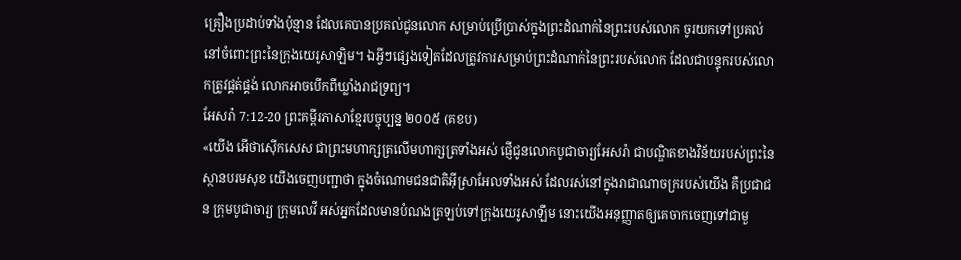គ្រឿងប្រដាប់ទាំងប៉ុន្មាន ដែលគេបានប្រគល់ជូនលោក សម្រាប់ប្រើប្រាស់ក្នុងព្រះដំណាក់នៃព្រះរបស់លោក ចូរយកទៅប្រគល់នៅចំពោះព្រះនៃក្រុងយេរូសាឡិម។ ឯអ្វីៗផ្សេងទៀតដែលត្រូវការសម្រាប់ព្រះដំណាក់នៃព្រះរបស់លោក ដែលជាបន្ទុករបស់លោកត្រូវផ្គត់ផ្គង់ លោកអាចបើកពីឃ្លាំងរាជទ្រព្យ។
អែសរ៉ា 7:12-20 ព្រះគម្ពីរភាសាខ្មែរបច្ចុប្បន្ន ២០០៥ (គខប)
«យើង អើថាស៊ើកសេស ជាព្រះមហាក្សត្រលើមហាក្សត្រទាំងអស់ ផ្ញើជូនលោកបូជាចារ្យអែសរ៉ា ជាបណ្ឌិតខាងវិន័យរបស់ព្រះនៃស្ថានបរមសុខ យើងចេញបញ្ជាថា ក្នុងចំណោមជនជាតិអ៊ីស្រាអែលទាំងអស់ ដែលរស់នៅក្នុងរាជាណាចក្ររបស់យើង គឺប្រជាជន ក្រុមបូជាចារ្យ ក្រុមលេវី អស់អ្នកដែលមានបំណងត្រឡប់ទៅក្រុងយេរូសាឡឹម នោះយើងអនុញ្ញាតឲ្យគេចាកចេញទៅជាមួ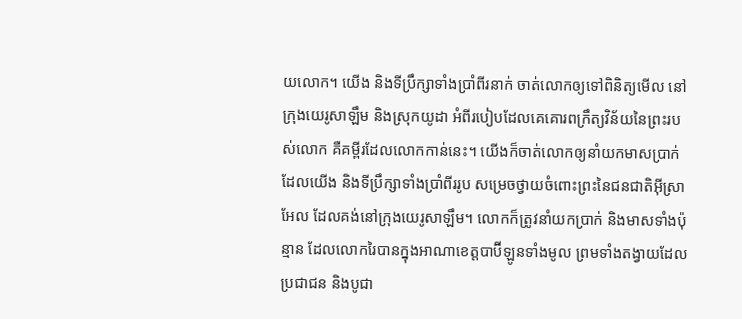យលោក។ យើង និងទីប្រឹក្សាទាំងប្រាំពីរនាក់ ចាត់លោកឲ្យទៅពិនិត្យមើល នៅក្រុងយេរូសាឡឹម និងស្រុកយូដា អំពីរបៀបដែលគេគោរពក្រឹត្យវិន័យនៃព្រះរបស់លោក គឺគម្ពីរដែលលោកកាន់នេះ។ យើងក៏ចាត់លោកឲ្យនាំយកមាសប្រាក់ ដែលយើង និងទីប្រឹក្សាទាំងប្រាំពីររូប សម្រេចថ្វាយចំពោះព្រះនៃជនជាតិអ៊ីស្រាអែល ដែលគង់នៅក្រុងយេរូសាឡឹម។ លោកក៏ត្រូវនាំយកប្រាក់ និងមាសទាំងប៉ុន្មាន ដែលលោករៃបានក្នុងអាណាខេត្តបាប៊ីឡូនទាំងមូល ព្រមទាំងតង្វាយដែលប្រជាជន និងបូជា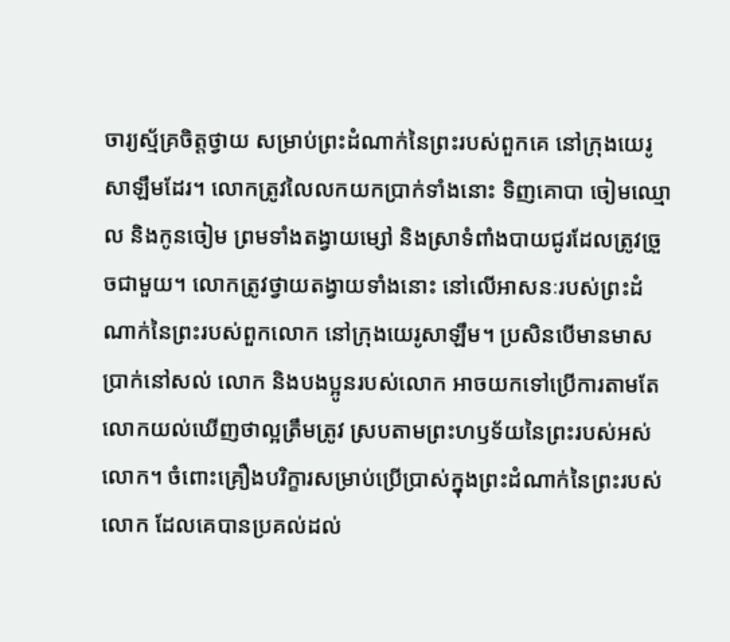ចារ្យស្ម័គ្រចិត្តថ្វាយ សម្រាប់ព្រះដំណាក់នៃព្រះរបស់ពួកគេ នៅក្រុងយេរូសាឡឹមដែរ។ លោកត្រូវលៃលកយកប្រាក់ទាំងនោះ ទិញគោបា ចៀមឈ្មោល និងកូនចៀម ព្រមទាំងតង្វាយម្សៅ និងស្រាទំពាំងបាយជូរដែលត្រូវច្រួចជាមួយ។ លោកត្រូវថ្វាយតង្វាយទាំងនោះ នៅលើអាសនៈរបស់ព្រះដំណាក់នៃព្រះរបស់ពួកលោក នៅក្រុងយេរូសាឡឹម។ ប្រសិនបើមានមាសប្រាក់នៅសល់ លោក និងបងប្អូនរបស់លោក អាចយកទៅប្រើការតាមតែលោកយល់ឃើញថាល្អត្រឹមត្រូវ ស្របតាមព្រះហឫទ័យនៃព្រះរបស់អស់លោក។ ចំពោះគ្រឿងបរិក្ខារសម្រាប់ប្រើប្រាស់ក្នុងព្រះដំណាក់នៃព្រះរបស់លោក ដែលគេបានប្រគល់ដល់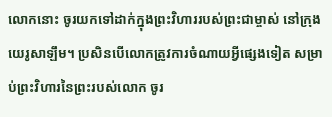លោកនោះ ចូរយកទៅដាក់ក្នុងព្រះវិហាររបស់ព្រះជាម្ចាស់ នៅក្រុងយេរូសាឡឹម។ ប្រសិនបើលោកត្រូវការចំណាយអ្វីផ្សេងទៀត សម្រាប់ព្រះវិហារនៃព្រះរបស់លោក ចូរ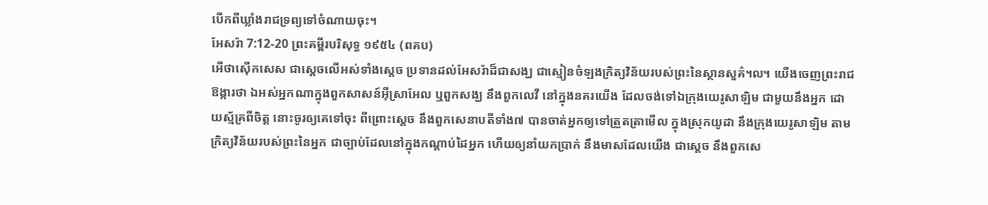បើកពីឃ្លាំងរាជទ្រព្យទៅចំណាយចុះ។
អែសរ៉ា 7:12-20 ព្រះគម្ពីរបរិសុទ្ធ ១៩៥៤ (ពគប)
អើថាស៊ើកសេស ជាស្តេចលើអស់ទាំងស្តេច ប្រទានដល់អែសរ៉ាដ៏ជាសង្ឃ ជាស្មៀនចំឡងក្រិត្យវិន័យរបស់ព្រះនៃស្ថានសួគ៌៘ យើងចេញព្រះរាជឱង្ការថា ឯអស់អ្នកណាក្នុងពួកសាសន៍អ៊ីស្រាអែល ឬពួកសង្ឃ នឹងពួកលេវី នៅក្នុងនគរយើង ដែលចង់ទៅឯក្រុងយេរូសាឡិម ជាមួយនឹងអ្នក ដោយស្ម័គ្រពីចិត្ត នោះចូរឲ្យគេទៅចុះ ពីព្រោះស្តេច នឹងពួកសេនាបតីទាំង៧ បានចាត់អ្នកឲ្យទៅត្រួតត្រាមើល ក្នុងស្រុកយូដា នឹងក្រុងយេរូសាឡិម តាមក្រិត្យវិន័យរបស់ព្រះនៃអ្នក ជាច្បាប់ដែលនៅក្នុងកណ្តាប់ដៃអ្នក ហើយឲ្យនាំយកប្រាក់ នឹងមាសដែលយើង ជាស្តេច នឹងពួកសេ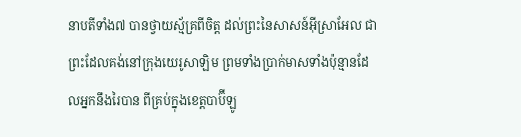នាបតីទាំង៧ បានថ្វាយស្ម័គ្រពីចិត្ត ដល់ព្រះនៃសាសន៍អ៊ីស្រាអែល ជាព្រះដែលគង់នៅក្រុងយេរូសាឡិម ព្រមទាំងប្រាក់មាសទាំងប៉ុន្មានដែលអ្នកនឹងរៃបាន ពីគ្រប់ក្នុងខេត្តបាប៊ីឡូ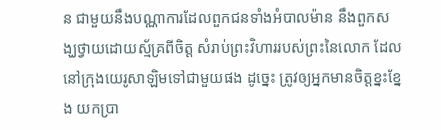ន ជាមួយនឹងបណ្ណាការដែលពួកជនទាំងអំបាលម៉ាន នឹងពួកសង្ឃថ្វាយដោយស្ម័គ្រពីចិត្ត សំរាប់ព្រះវិហាររបស់ព្រះនៃលោក ដែលនៅក្រុងយេរូសាឡិមទៅជាមួយផង ដូច្នេះ ត្រូវឲ្យអ្នកមានចិត្តខ្នះខ្នែង យកប្រា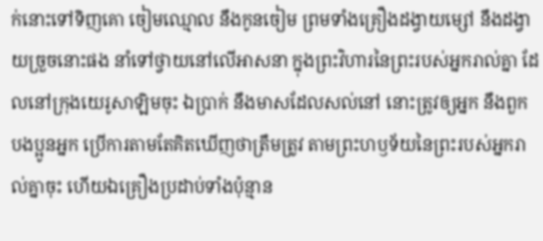ក់នោះទៅទិញគោ ចៀមឈ្មោល នឹងកូនចៀម ព្រមទាំងគ្រឿងដង្វាយម្សៅ នឹងដង្វាយច្រួចនោះផង នាំទៅថ្វាយនៅលើអាសនា ក្នុងព្រះវិហារនៃព្រះរបស់អ្នករាល់គ្នា ដែលនៅក្រុងយេរូសាឡិមចុះ ឯប្រាក់ នឹងមាសដែលសល់នៅ នោះត្រូវឲ្យអ្នក នឹងពួកបងប្អូនអ្នក ប្រើការតាមតែគិតឃើញថាត្រឹមត្រូវ តាមព្រះហឫទ័យនៃព្រះរបស់អ្នករាល់គ្នាចុះ ហើយឯគ្រឿងប្រដាប់ទាំងប៉ុន្មាន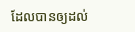ដែលបានឲ្យដល់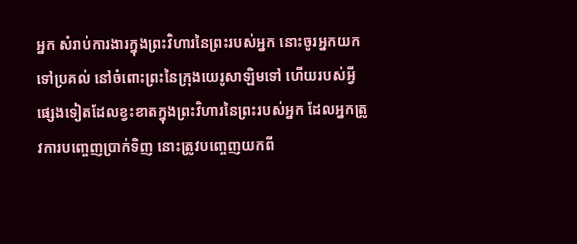អ្នក សំរាប់ការងារក្នុងព្រះវិហារនៃព្រះរបស់អ្នក នោះចូរអ្នកយកទៅប្រគល់ នៅចំពោះព្រះនៃក្រុងយេរូសាឡិមទៅ ហើយរបស់អ្វីផ្សេងទៀតដែលខ្វះខាតក្នុងព្រះវិហារនៃព្រះរបស់អ្នក ដែលអ្នកត្រូវការបញ្ចេញប្រាក់ទិញ នោះត្រូវបញ្ចេញយកពី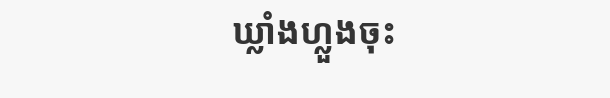ឃ្លាំងហ្លួងចុះ